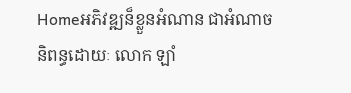Homeអភិវឌ្ឍន៏ខ្លួនអំណាន ជាអំណាច និពន្ធដោយៈ លោក ឡាំ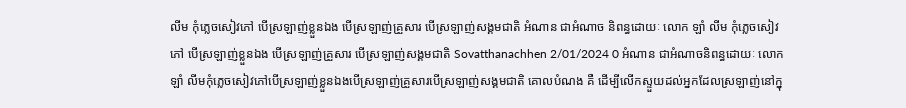លីម កុំភ្លេចសៀវភៅ បើស្រឡាញ់ខ្លួនឯង បើស្រឡាញ់គ្រួសារ បើស្រឡាញ់សង្គមជាតិ អំណាន ជាអំណាច និពន្ធដោយៈ លោក ឡាំ លីម កុំភ្លេចសៀវភៅ បើស្រឡាញ់ខ្លួនឯង បើស្រឡាញ់គ្រួសារ បើស្រឡាញ់សង្គមជាតិ Sovatthanachhen 2/01/2024 0 អំណាន ជាអំណាចនិពន្ធដោយៈ លោក ឡាំ លីមកុំភ្លេចសៀវភៅបើស្រឡាញ់ខ្លួនឯងបើស្រឡាញ់គ្រួសារបើស្រឡាញ់សង្គមជាតិ គោលបំណង គឺ ដើម្បីលើកស្ទួយដល់អ្នកដែលស្រឡាញ់នៅក្នុ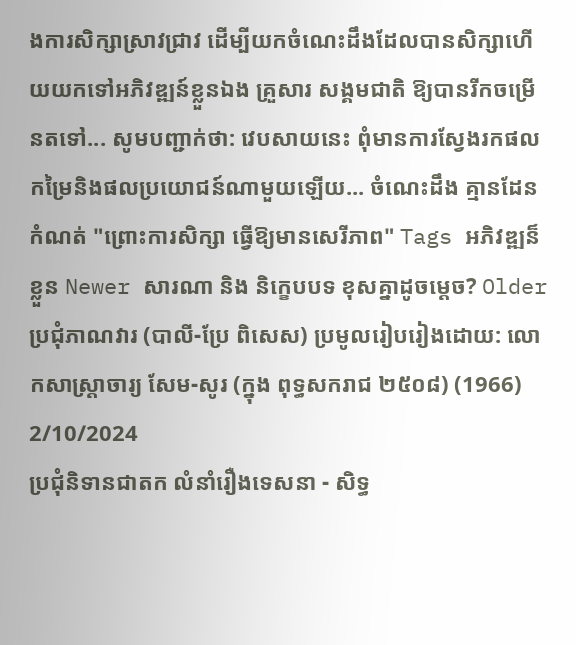ងការសិក្សាស្រាវជ្រាវ ដើម្បីយកចំណេះដឹងដែលបានសិក្សាហើយយកទៅអភិវឌ្ឍន៍ខ្លួនឯង គ្រួសារ សង្គមជាតិ ឱ្យបានរីកចម្រើនតទៅ... សូមបញ្ជាក់ថា: វេបសាយនេះ ពុំមានការស្វែងរកផលកម្រៃនិងផលប្រយោជន៍ណាមួយឡើយ... ចំណេះដឹង គ្មានដែនកំណត់ "ព្រោះការសិក្សា ធ្វើឱ្យមានសេរីភាព" Tags អភិវឌ្ឍន៏ខ្លួន Newer សារណា និង និក្ខេបបទ ខុសគ្នាដូចម្តេច? Older
ប្រជុំភាណវារ (បាលី-ប្រែ ពិសេស) ប្រមូលរៀបរៀងដោយ: លោកសាស្ត្រាចារ្យ សែម-សូរ (ក្នុង ពុទ្ធសករាជ ២៥០៨) (1966) 2/10/2024
ប្រជុំនិទានជាតក លំនាំរឿងទេសនា - សិទ្ធ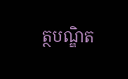ត្ថបណ្ឌិត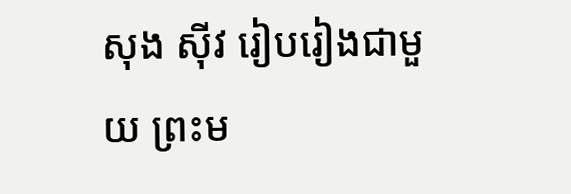សុង ស៊ីវ រៀបរៀងជាមួយ ព្រះម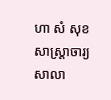ហា សំ សុខ សាស្ត្រាចារ្យសាលា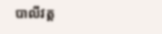បាលីវត្ត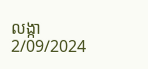លង្កា 2/09/2024